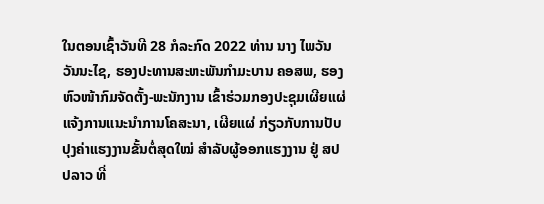ໃນຕອນເຊົ້າວັນທີ 28 ກໍລະກົດ 2022 ທ່ານ ນາງ ໄພວັນ ວັນນະໄຊ, ຮອງປະທານສະຫະພັນກຳມະບານ ຄອສພ, ຮອງຫົວໜ້າກົມຈັດຕັ້ງ-ພະນັກງານ ເຂົ້າຮ່ວມກອງປະຊຸມເຜີຍແຜ່ ແຈ້ງການແນະນຳການໂຄສະນາ, ເຜີຍແຜ່ ກ່ຽວກັບການປັບປຸງຄ່າແຮງງານຂັ້ນຕໍ່ສຸດໃໝ່ ສຳລັບຜູ້ອອກແຮງງານ ຢູ່ ສປປລາວ ທີ່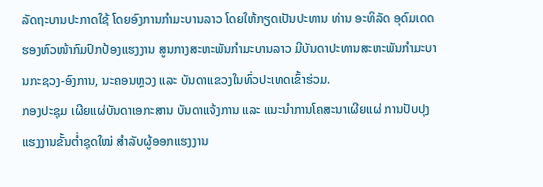ລັດຖະບານປະກາດໃຊ້ ໂດຍອົງການກຳມະບານລາວ ໂດຍໃຫ້ກຽດເປັນປະທານ ທ່ານ ອະທິລັດ ອຸດົມເດດ ຮອງຫົວໜ້າກົມປົກປ້ອງແຮງງານ ສູນກາງສະຫະພັນກຳມະບານລາວ ມີບັນດາປະທານສະຫະພັນກຳມະບານກະຊວງ-ອົງການ, ນະຄອນຫຼວງ ແລະ ບັນດາແຂວງໃນທົ່ວປະເທດເຂົ້າຮ່ວມ.
ກອງປະຊຸມ ເຜີຍແຜ່ບັນດາເອກະສານ ບັນດາແຈ້ງການ ແລະ ແນະນຳການໂຄສະນາເຜີຍແຜ່ ການປັບປຸງແຮງງານຂັ້ນຕ່ຳຊຸດໃໝ່ ສຳລັບຜູ້ອອກແຮງງານ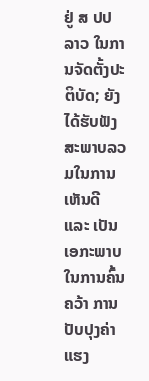ຢູ່ ສ ປປ ລາວ ໃນການຈັດຕັ້ງປະຕິບັດ; ຍັງໄດ້ຮັບຟັງສະພາບລວມໃນການເຫັນດີ ແລະ ເປັນເອກະພາບ ໃນການຄົ້ນຄວ້າ ການປັບປຸງຄ່າແຮງ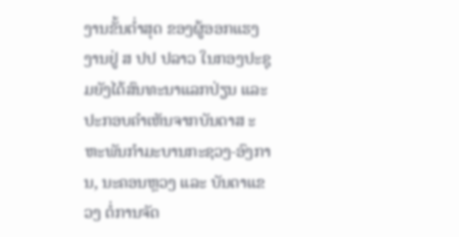ງານຂັ້ນຕໍ່າສຸດ ຂອງຜູ້ອອກແຮງງານຢູ່ ສ ປປ ປລາວ ໃນກອງປະຊຸມຍັງໄດ້ສົນທະນາແລກປ່ຽນ ແລະ ປະກອບຄຳເຫັນຈາກບັນດາສ ະຫະພັນກຳມະບານກະຊວງ-ອົງການ, ນະຄອນຫຼວງ ແລະ ບັນດາແຂວງ ຕໍ່ການຈັດ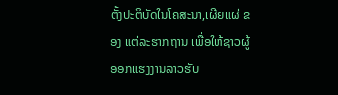ຕັ້ງປະຕິບັດໃນໂຄສະນາ,ເຜີຍແຜ່ ຂອງ ແຕ່ລະຮາກຖານ ເພື່ອໃຫ້ຊາວຜູ້ອອກແຮງງານລາວຮັບ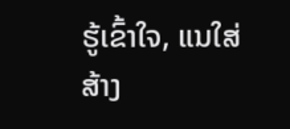ຮູ້ເຂົ້າໃຈ, ແນໃສ່ສ້າງ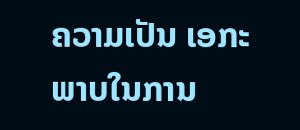ຄວາມເປັນ ເອກະພາບໃນການ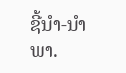ຊີ້ນໍາ-ນໍາພາ.